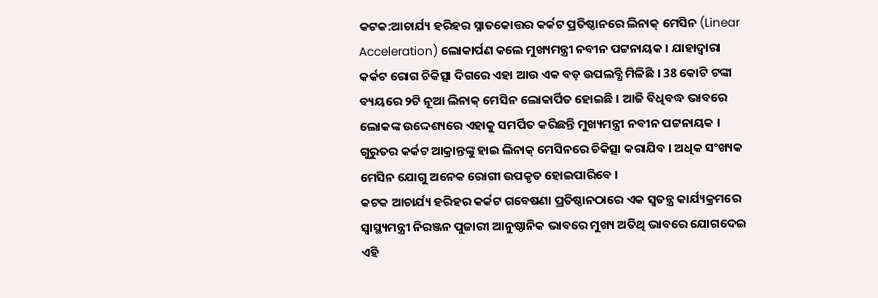କଟକ:ଆଚାର୍ଯ୍ୟ ହରିହର ସ୍ନାତକୋତ୍ତର କର୍କଟ ପ୍ରତିଷ୍ଠାନରେ ଲିନାକ୍ ମେସିନ (Linear Acceleration) ଲୋକାର୍ପଣ କଲେ ମୁଖ୍ୟମନ୍ତ୍ରୀ ନବୀନ ପଟ୍ଟନାୟକ । ଯାହାଦ୍ୱାରା କର୍କଟ ରୋଗ ଚିକିତ୍ସା ଦିଗରେ ଏହା ଆଉ ଏକ ବଡ଼ ଉପଲବ୍ଧି ମିଳିଛି । 38 କୋଟି ଟଙ୍କା ବ୍ୟୟରେ ୨ଟି ନୂଆ ଲିନାକ୍ ମେସିନ ଲୋକାର୍ପିତ ହୋଇଛି । ଆଜି ବିଧିବଦ୍ଧ ଭାବରେ ଲୋକଙ୍କ ଉଦ୍ଦେଶ୍ୟରେ ଏହାକୁ ସମର୍ପିତ କରିଛନ୍ତି ମୁଖ୍ୟମନ୍ତ୍ରୀ ନବୀନ ପଟ୍ଟନାୟକ । ଗୁରୁତର କର୍କଟ ଆକ୍ରାନ୍ତଙ୍କୁ ହାଇ ଲିନାକ୍ ମେସିନରେ ଚିକିତ୍ସା କରାଯିବ । ଅଧିକ ସଂଖ୍ୟକ ମେସିନ ଯୋଗୁ ଅନେକ ରୋଗୀ ଉପକୃତ ହୋଇପାରିବେ ।
କଟକ ଆଚାର୍ଯ୍ୟ ହରିହର କର୍କଟ ଗବେଷଣା ପ୍ରତିଷ୍ଠାନଠାରେ ଏକ ସ୍ୱତନ୍ତ୍ର କାର୍ଯ୍ୟକ୍ରମରେ ସ୍ୱାସ୍ଥ୍ୟମନ୍ତ୍ରୀ ନିରଞ୍ଜନ ପୁଜାରୀ ଆନୁଷ୍ଠାନିକ ଭାବରେ ମୁଖ୍ୟ ଅତିଥି ଭାବରେ ଯୋଗଦେଇ ଏହି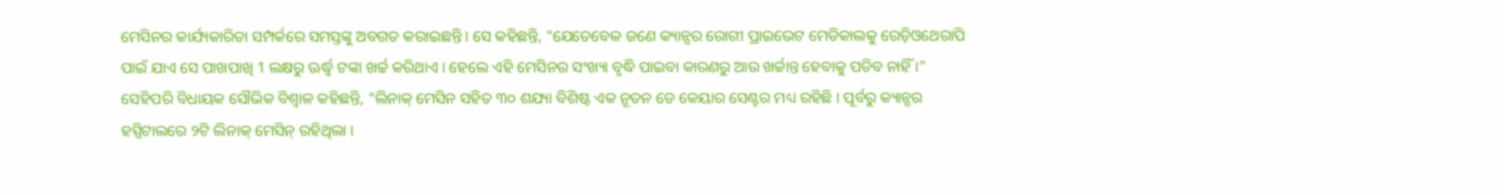ମେସିନର କାର୍ଯ୍ୟକାରିତା ସମ୍ପର୍କରେ ସମସ୍ତଙ୍କୁ ଅବଗତ କରାଇଛନ୍ତି । ସେ କହିଛନ୍ତି, "ଯେତେବେଳ ଜଣେ କ୍ୟାନ୍ସର ରୋଗୀ ପ୍ରାଇଭେଟ ମେଡିକାଲକୁ ରେଡ଼ିଓଥେରାପି ପାଇଁ ଯାଏ ସେ ପାଖପାଖି 1 ଲକ୍ଷରୁ ଊର୍ଦ୍ଧ୍ବ ଟଙ୍କା ଖର୍ଚ୍ଚ କରିଥାଏ । ହେଲେ ଏହି ମେସିନର ସଂଖ୍ୟା ବୃଦ୍ଧି ପାଇବା କାରଣରୁ ଆଉ ଖର୍ଚ୍ଚାନ୍ତ ହେବାକୁ ପଡିବ ନାହିଁ ।"
ସେହିପରି ବିଧାୟକ ସୌଭିକ ବିଶ୍ବାଳ କହିଛନ୍ତି, "ଲିନାକ୍ ମେସିନ ସହିତ ୩୦ ଶଯ୍ୟା ବିଶିଷ୍ଟ ଏକ ନୂତନ ଡେ କେୟାର ସେଣ୍ଟର ମଧ୍ୟ ରହିଛି । ପୂର୍ବରୁ କ୍ୟାନ୍ସର ହସ୍ପିଟାଲରେ ୨ଟି ଲିନାକ୍ ମେସିନ୍ ରହିଥିଲା ।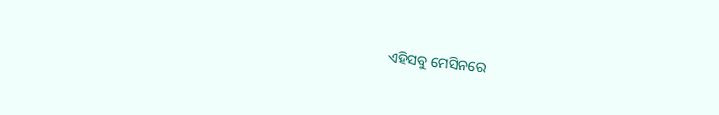ଏହିସବୁ ମେସିନରେ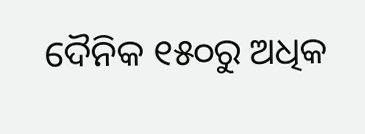ଦୈନିକ ୧୫୦ରୁ ଅଧିକ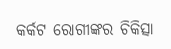କର୍କଟ ରୋଗୀଙ୍କର ଚିକିତ୍ସା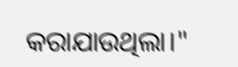କରାଯାଉଥିଲା।"